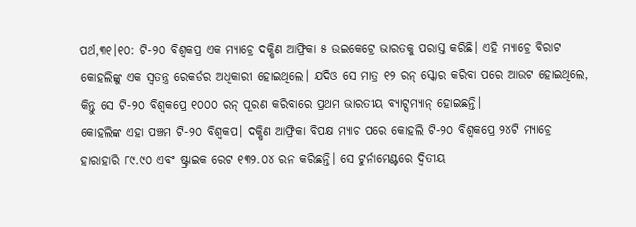ପର୍ଥ,୩୧।୧୦: ଟି-୨୦ ବିଶ୍ୱକପ୍ର ଏକ ମ୍ୟାଚ୍ରେ ଦକ୍ଷିଣ ଆଫ୍ରିକା ୫ ଉଇକେଟ୍ରେ ଭାରତକୁ ପରାସ୍ତ କରିଛି। ଏହି ମ୍ୟାଚ୍ରେ ବିରାଟ କୋହଲିଙ୍କୁ ଏକ ସ୍ବତନ୍ତ୍ର ରେକର୍ଡର ଅଧିକାରୀ ହୋଇଥିଲେ। ଯଦିଓ ସେ ମାତ୍ର ୧୨ ରନ୍ ସ୍କୋର କରିବା ପରେ ଆଉଟ ହୋଇଥିଲେ, କିନ୍ତୁ ସେ ଟି-୨୦ ବିଶ୍ୱକପ୍ରେ ୧୦୦୦ ରନ୍ ପୂରଣ କରିବାରେ ପ୍ରଥମ ଭାରତୀୟ ବ୍ୟାଟ୍ସମ୍ୟାନ୍ ହୋଇଛନ୍ତି।
କୋହଲିଙ୍କ ଏହା ପଞ୍ଚମ ଟି-୨୦ ବିଶ୍ୱକପ। ଦକ୍ଷିଣ ଆଫ୍ରିକା ବିପକ୍ଷ ମ୍ୟାଚ ପରେ କୋହଲି ଟି-୨୦ ବିଶ୍ୱକପ୍ରେ ୨୪ଟି ମ୍ୟାଚ୍ରେ ହାରାହାରି ୮୯.୯୦ ଏବଂ ଷ୍ଟ୍ରାଇକ ରେଟ ୧୩୨.୦୪ ରନ କରିଛନ୍ତି। ସେ ଟୁର୍ନାମେଣ୍ଟରେ ଦ୍ୱିତୀୟ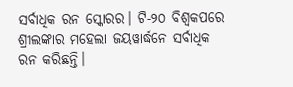ସର୍ବାଧିକ ରନ ସ୍କୋରର। ଟି-୨୦ ବିଶ୍ୱକପରେ ଶ୍ରୀଲଙ୍କାର ମହେଲା ଜୟୱାର୍ଦ୍ଧନେ ସର୍ବାଧିକ ରନ କରିଛନ୍ତି।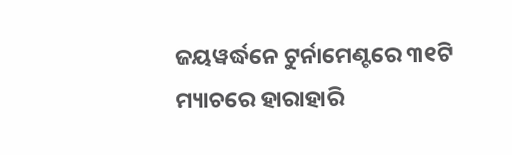ଜୟୱର୍ଦ୍ଧନେ ଟୁର୍ନାମେଣ୍ଟରେ ୩୧ଟି ମ୍ୟାଚରେ ହାରାହାରି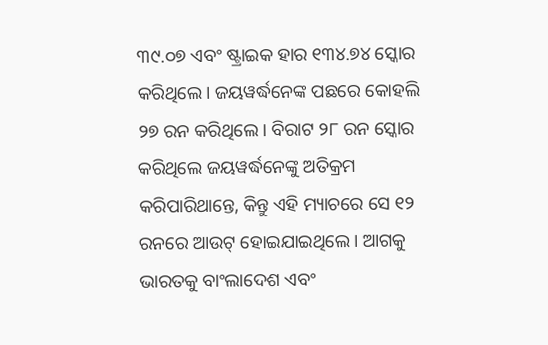୩୯.୦୭ ଏବଂ ଷ୍ଟ୍ରାଇକ ହାର ୧୩୪.୭୪ ସ୍କୋର କରିଥିଲେ। ଜୟୱର୍ଦ୍ଧନେଙ୍କ ପଛରେ କୋହଲି ୨୭ ରନ କରିଥିଲେ। ବିରାଟ ୨୮ ରନ ସ୍କୋର କରିଥିଲେ ଜୟୱର୍ଦ୍ଧନେଙ୍କୁ ଅତିକ୍ରମ କରିପାରିଥାନ୍ତେ, କିନ୍ତୁ ଏହି ମ୍ୟାଚରେ ସେ ୧୨ ରନରେ ଆଉଟ୍ ହୋଇଯାଇଥିଲେ। ଆଗକୁ ଭାରତକୁ ବାଂଲାଦେଶ ଏବଂ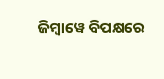ଜିମ୍ବାୱେ ବିପକ୍ଷରେ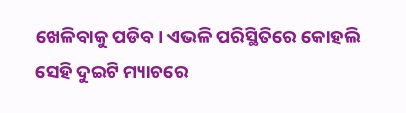ଖେଳିବାକୁ ପଡିବ। ଏଭଳି ପରିସ୍ଥିତିରେ କୋହଲି ସେହି ଦୁଇଟି ମ୍ୟାଚରେ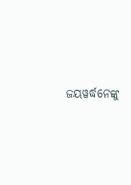ଜୟୱର୍ଦ୍ଧନେଙ୍କୁ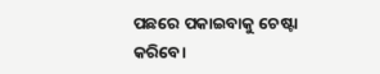ପଛରେ ପକାଇବାକୁ ଚେଷ୍ଟା କରିବେ।